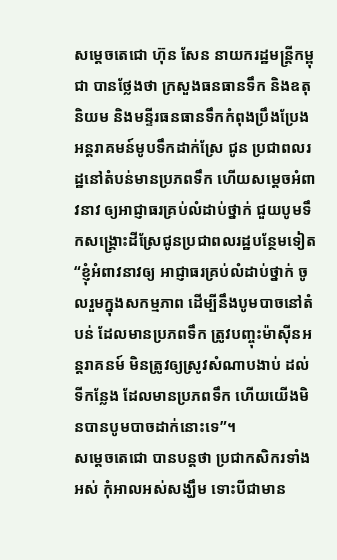សម្តេចតេជោ ហ៊ុន សែន នាយករដ្ឋមន្រ្ដីកម្ពុជា បានថ្លែងថា ក្រសួងធនធានទឹក និងឧតុនិយម និងមន្ទីរធនធានទឹកកំពុងប្រឹងប្រែង អន្តរាគមន៍មូបទឹកដាក់ស្រែ ជូន ប្រជាពលរដ្ឋនៅតំបន់មានប្រភពទឹក ហើយសម្តេចអំពាវនាវ ឲ្យអាជ្ញាធរគ្រប់លំដាប់ថ្នាក់ ជួយបូមទឹកសង្រ្គោះដីស្រែជូនប្រជាពលរដ្ឋបន្ថែមទៀត “ខ្ញុំអំពាវនាវឲ្យ អាជ្ញាធរគ្រប់លំដាប់ថ្នាក់ ចូលរួមក្នុងសកម្មភាព ដើម្បីនឹងបូមបាចនៅតំបន់ ដែលមានប្រភពទឹក ត្រូវបញ្ចុះម៉ាស៊ីនអន្តរាគនម៍ មិនត្រូវឲ្យស្រូវសំណាបងាប់ ដល់ទីកន្លែង ដែលមានប្រភពទឹក ហើយយើងមិនបានបូមបាចដាក់នោះទេ”។
សម្តេចតេជោ បានបន្តថា ប្រជាកសិករទាំងអស់ កុំអាលអស់សង្ឃឹម ទោះបីជាមាន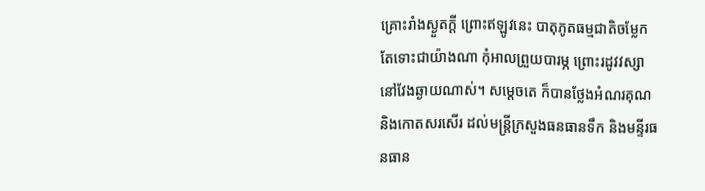គ្រោះរាំងស្ងួតក្ដី ព្រោះឥឡូវនេះ បាតុភូតធម្មជាតិចម្លែក តែទោះជាយ៉ាងណា កុំអាលព្រួយបារម្ភ ព្រោះរដូវវស្សានៅវែងឆ្ងាយណាស់។ សម្តេចតេ ក៏បានថ្លែងអំណរគុណ និងកោតសរសើរ ដល់មន្រ្តីក្រសួងធនធានទឹក និងមន្ទីរធនធាន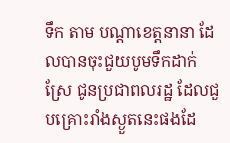ទឹក តាម បណ្តាខេត្តនានា ដែលបានចុះជួយបូមទឹកដាក់ស្រែ ជូនប្រជាពលរដ្ឋ ដែលជួបគ្រោះរាំងស្ងួតនេះផងដែ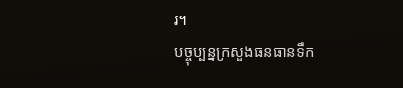រ។
បច្ចុប្បន្នក្រសួងធនធានទឹក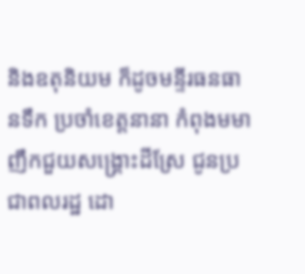និងឧតុនិយម ក៏ដូចមន្ទីរធនធានទឹក ប្រចាំខេត្តនានា កំពុងមមាញឹកជួយសង្រ្គោះដីស្រែ ជូនប្រជាពលរដ្ឋ ដោ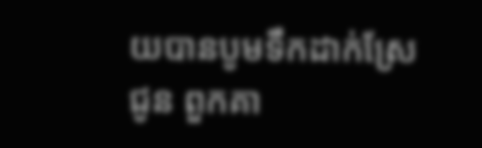យបានបូមទឹកដាក់ស្រែ ជូន ពួកគា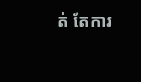ត់ តែការ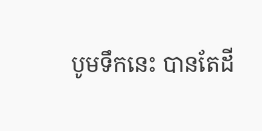បូមទឹកនេះ បានតែដី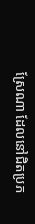ស្រែណា ដែលនៅជិតប្រភ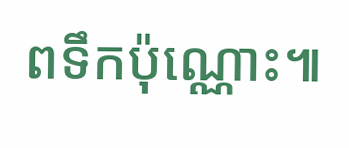ពទឹកប៉ុណ្ណោះ៕